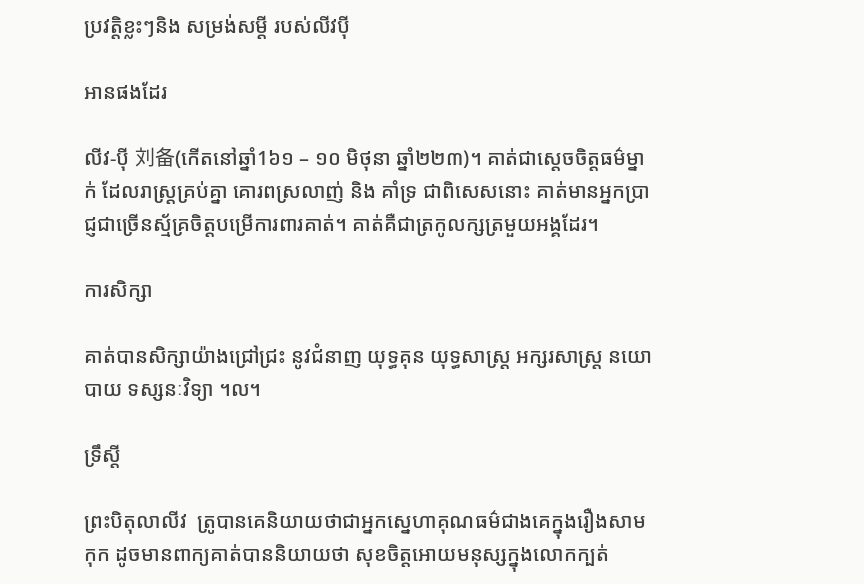ប្រវត្តិខ្លះៗនិង សម្រង់សម្តី របស់លីវប៉ី

អានផងដែរ

លីវ-ប៉ី 刘备(កើតនៅឆ្នាំ1៦១ – ១០ មិថុនា ឆ្នាំ២២៣)។ គាត់ជាស្តេចចិត្តធម៌ម្នាក់ ដែលរាស្រ្តគ្រប់គ្នា គោរពស្រលាញ់ និង គាំទ្រ ជាពិសេសនោះ គាត់មានអ្នកប្រាជ្ញជាច្រើនស្ម័គ្រចិត្តបម្រើការពារគាត់។ គាត់គឺជាត្រកូលក្សត្រមួយអង្គដែរ។

ការសិក្សា

គាត់បានសិក្សាយ៉ាងជ្រៅជ្រះ នូវជំនាញ យុទ្ធគុន យុទ្ធសាស្រ្ត អក្សរសាស្រ្ត នយោបាយ ទស្សនៈវិទ្យា ។ល។

ទ្រឹស្តី

ព្រះបិតុលាលីវ  ត្រូបានគេនិយាយថាជាអ្នកស្នេហាគុណធម៌ជាងគេក្នុងរឿងសាមកុក ដូចមានពាក្យគាត់បាននិយាយថា សុខចិត្តអោយមនុស្សក្នុងលោកក្បត់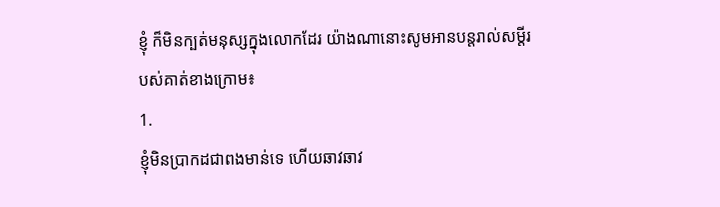ខ្ញុំ ក៏មិនក្បត់មនុស្សក្នុងលោកដែរ យ៉ាងណានោះសូមអានបន្តរាល់សម្តីរបស់គាត់ខាងក្រោម៖
1.
ខ្ញុំមិនប្រាកដជាពងមាន់ទេ ហើយឆាវឆាវ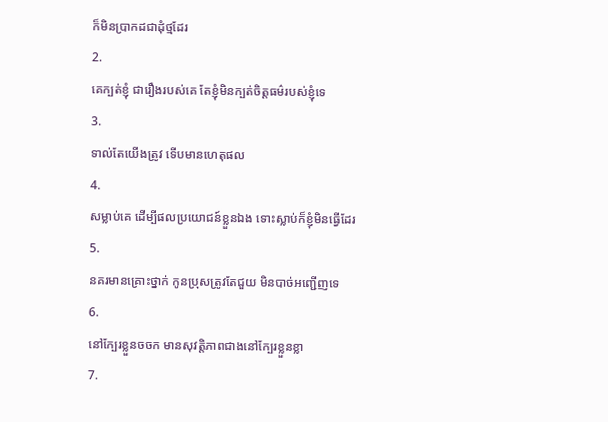ក៏មិនប្រាកដជាដុំថ្មដែរ
2.
គេក្បត់ខ្ញុំ ជារឿងរបស់គេ តែខ្ញុំមិនក្បត់ចិត្តធម៌របស់ខ្ញុំទេ
3.
ទាល់តែយើងត្រូវ ទើបមានហេតុផល
4.
សម្លាប់គេ ដើម្បីផលប្រយោជន៍ខ្លួនឯង ទោះស្លាប់ក៏ខ្ញុំមិនធ្វើដែរ
5.
នគរមានគ្រេាះថ្នាក់ កូនប្រុសត្រូវតែជួយ មិនបាច់អញ្ជើញទេ
6.
នៅក្បែរខ្លួនចចក មានសុវត្តិភាពជាងនៅក្បែរខ្លួនខ្លា
7.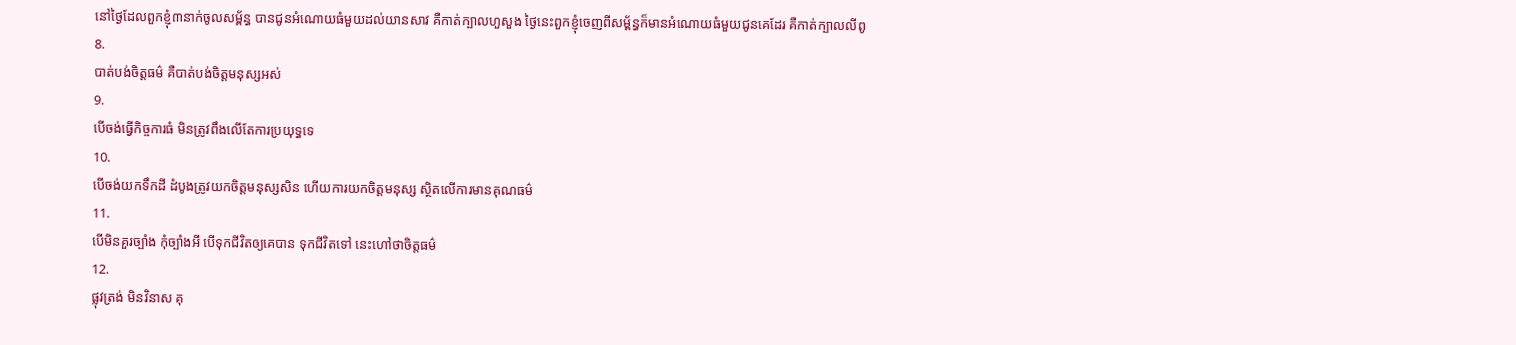នៅថ្ងៃដែលពួកខ្ញុំ៣នាក់ចូលសម្ព័ន្ធ បានជូនអំណោយធំមួយដល់យានសាវ គឺកាត់ក្បាលហួសួង ថ្ងៃនេះពួកខ្ញុំចេញពីសម្ព័ន្ធក៏មានអំណោយធំមួយជូនគេដែរ គឺកាត់ក្បាលលីពូ
8.
បាត់បង់ចិត្តធម៌ គឺបាត់បង់ចិត្តមនុស្សអស់
9.
បើចង់ធ្វើកិច្ចការធំ មិនត្រូវពឹងលើតែការប្រយុទ្ធទេ
10.
បើចង់យកទឹកដី ដំបូងត្រូវយកចិត្តមនុស្សសិន ហើយការយកចិត្តមនុស្ស ស្ថិតលើការមានគុណធម៌
11.
បើមិនគួរច្បាំង កុំច្បាំងអី បើទុកជីវិតឲ្យគេបាន ទុកជីវិតទៅ នេះហៅថាចិត្តធម៌
12.
ផ្លុវត្រង់ មិនវិនាស គុ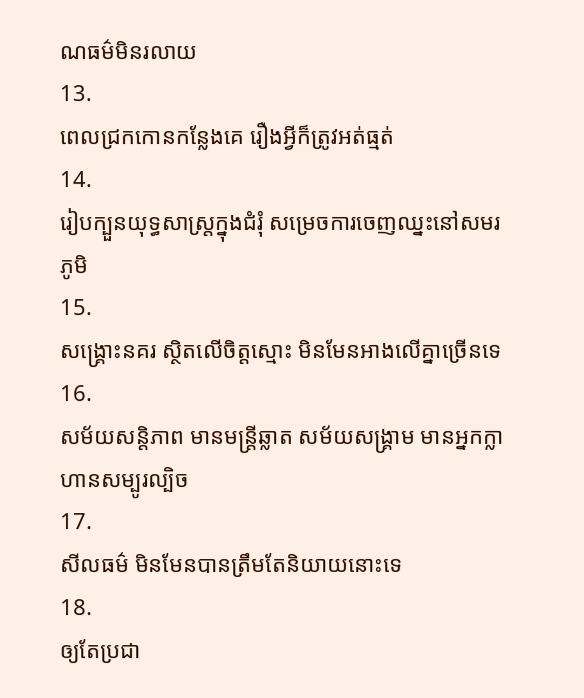ណធម៌មិនរលាយ
13.
ពេលជ្រកកោនកន្លែងគេ រឿងអ្វីក៏ត្រូវអត់ធ្មត់
14.
រៀបក្បួនយុទ្ធសាស្រ្តក្នុងជំរុំ សម្រេចការចេញឈ្នះនៅសមរភូមិ
15.
សង្គ្រេាះនគរ ស្ថិតលើចិត្តស្មេាះ មិនមែនអាងលើគ្នាច្រើនទេ
16.
សម័យសន្តិភាព មានមន្រ្តីឆ្លាត សម័យសង្គ្រាម មានអ្នកក្លាហានសម្បូរល្បិច
17.
សីលធម៌ មិនមែនបានត្រឹមតែនិយាយនេាះទេ
18.
ឲ្យតែប្រជា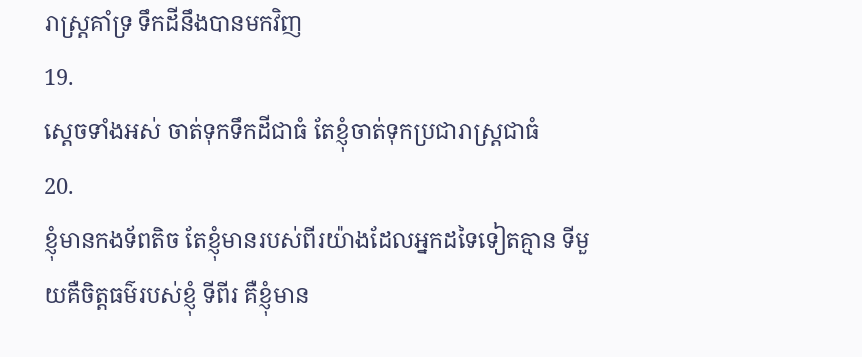រាស្រ្តគាំទ្រ ទឹកដីនឹងបានមកវិញ
19.
ស្តេចទាំងអស់ ចាត់ទុកទឹកដីជាធំ តែខ្ញុំចាត់ទុកប្រជារាស្រ្តជាធំ
20.
ខ្ញុំមានកងទ័ពតិច តែខ្ញុំមានរបស់ពីរយ៉ាងដែលអ្នកដទៃទៀតគ្មាន ទីមួយគឺចិត្តធម៌របស់ខ្ញុំ ទីពីរ គឺខ្ញុំមាន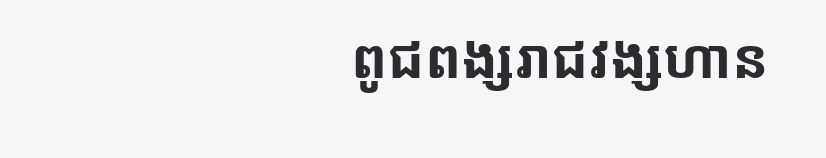ពូជពង្សរាជវង្សហាន